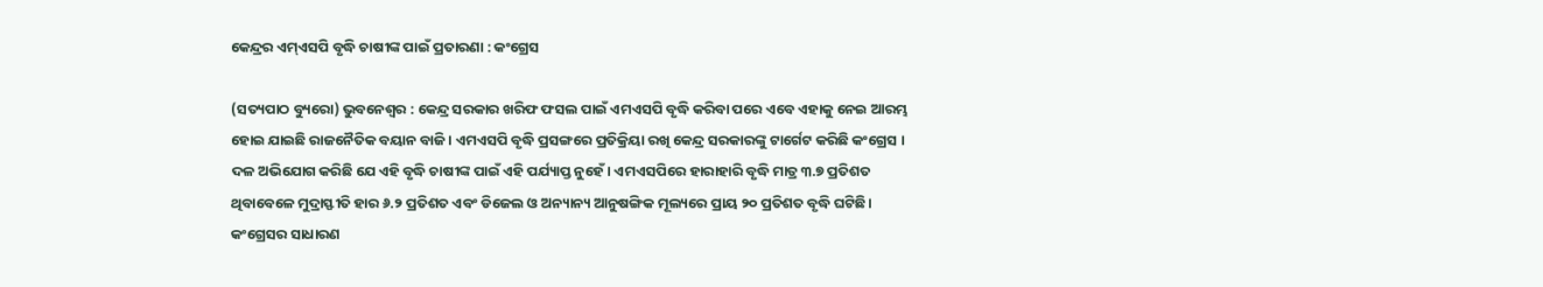କେନ୍ଦ୍ରର ଏମ୍ଏସପି ବୃଦ୍ଧି ଚାଷୀଙ୍କ ପାଇଁ ପ୍ରତାରଣା : କଂଗ୍ରେସ

(ସତ୍ୟପାଠ ବ୍ୟୁରୋ) ଭୁବନେଶ୍ୱର : କେନ୍ଦ୍ର ସରକାର ଖରିଫ ଫସଲ ପାଇଁ ଏମଏସପି ବୃଦ୍ଧି କରିବା ପରେ ଏବେ ଏହାକୁ ନେଇ ଆରମ୍ଭ ହୋଇ ଯାଇଛି ରାଜନୈତିକ ବୟାନ ବାଜି । ଏମଏସପି ବୃଦ୍ଧି ପ୍ରସଙ୍ଗରେ ପ୍ରତିକ୍ରିୟା ରଖି କେନ୍ଦ୍ର ସରକାରଙ୍କୁ ଟାର୍ଗେଟ କରିଛି କଂଗ୍ରେସ । ଦଳ ଅଭିଯୋଗ କରିଛି ଯେ ଏହି ବୃଦ୍ଧି ଚାଷୀଙ୍କ ପାଇଁ ଏହି ପର୍ଯ୍ୟାପ୍ତ ନୁହେଁ। ଏମଏସପିରେ ହାରାହାରି ବୃଦ୍ଧି ମାତ୍ର ୩.୭ ପ୍ରତିଶତ ଥିବାବେଳେ ମୁଦ୍ରାସ୍ଫୀତି ହାର ୬.୨ ପ୍ରତିଶତ ଏବଂ ଡିଜେଲ ଓ ଅନ୍ୟାନ୍ୟ ଆନୁଷଙ୍ଗିକ ମୂଲ୍ୟରେ ପ୍ରାୟ ୨୦ ପ୍ରତିଶତ ବୃଦ୍ଧି ଘଟିଛି। କଂଗ୍ରେସର ସାଧାରଣ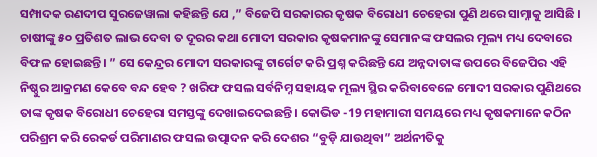ସମ୍ପାଦକ ରଣଦୀପ ସୁରଜେୱାଲା କହିଛନ୍ତି ଯେ ,” ବିଜେପି ସରକାରର କୃଷକ ବିରୋଧୀ ଚେହେରା ପୁଣି ଥରେ ସାମ୍ନାକୁ ଆସିଛି । ଚାଷୀଙ୍କୁ ୫୦ ପ୍ରତିଶତ ଲାଭ ଦେବା ତ ଦୂରର କଥା ମୋଦୀ ସରକାର କୃଷକମାନଙ୍କୁ ସେମାନଙ୍କ ଫସଲର ମୂଲ୍ୟ ମଧ୍ୟ ଦେବାରେ ବିଫଳ ହୋଇଛନ୍ତି। ” ସେ କେନ୍ଦ୍ରର ମୋଦୀ ସରକାରଙ୍କୁ ଟାର୍ଗେଟ କରି ପ୍ରଶ୍ନ କରିଛନ୍ତି ଯେ ଅନ୍ନଦାତାଙ୍କ ଉପରେ ବିଜେପିର ଏହି ନିଷ୍ଠୁର ଆକ୍ରମଣ କେବେ ବନ୍ଦ ହେବ ? ଖରିଫ ଫସଲ ସର୍ବନିମ୍ନ ସହାୟକ ମୂଲ୍ୟ ସ୍ଥିର କରିବାବେଳେ ମୋଦୀ ସରକାର ପୁଣିଥରେ ତାଙ୍କ କୃଷକ ବିରୋଧୀ ଚେହେରା ସମସ୍ତଙ୍କୁ ଦେଖାଇଦେଇଛନ୍ତି । କୋଭିଡ -19 ମହାମାରୀ ସମୟରେ ମଧ୍ୟ କୃଷକମାନେ କଠିନ ପରିଶ୍ରମ କରି ରେକର୍ଡ ପରିମାଣର ଫସଲ ଉତ୍ପାଦନ କରି ଦେଶର “ବୁଡ଼ି ଯାଉଥିବା” ଅର୍ଥନୀତିକୁ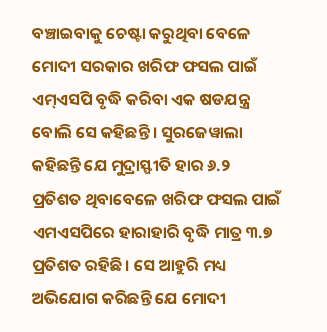ବଞ୍ଚାଇବାକୁ ଚେଷ୍ଟା କରୁଥିବା ବେଳେ ମୋଦୀ ସରକାର ଖରିଫ ଫସଲ ପାଇଁ ଏମ୍ଏସପି ବୃଦ୍ଧି କରିବା ଏକ ଷଡଯନ୍ତ୍ର ବୋଲି ସେ କହିଛନ୍ତି । ସୁରଜେୱାଲା କହିଛନ୍ତି ଯେ ମୁଦ୍ରାସ୍ଫୀତି ହାର ୬.୨ ପ୍ରତିଶତ ଥିବାବେଳେ ଖରିଫ ଫସଲ ପାଇଁ ଏମଏସପିରେ ହାରାହାରି ବୃଦ୍ଧି ମାତ୍ର ୩.୭ ପ୍ରତିଶତ ରହିଛି। ସେ ଆହୁରି ମଧ୍ୟ ଅଭିଯୋଗ କରିଛନ୍ତି ଯେ ମୋଦୀ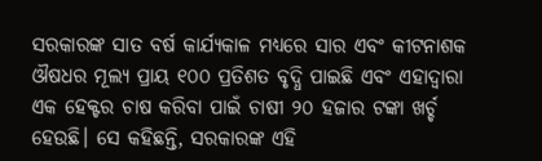ସରକାରଙ୍କ ସାତ ବର୍ଷ କାର୍ଯ୍ୟକାଳ ମଧ୍ୟରେ ସାର ଏବଂ କୀଟନାଶକ ଔଷଧର ମୂଲ୍ୟ ପ୍ରାୟ ୧୦୦ ପ୍ରତିଶତ ବୃଦ୍ଧି ପାଇଛି ଏବଂ ଏହାଦ୍ୱାରା ଏକ ହେକ୍ଟର ଚାଷ କରିବା ପାଇଁ ଚାଷୀ ୨୦ ହଜାର ଟଙ୍କା ଖର୍ଚ୍ଚ ହେଉଛି। ସେ କହିଛନ୍ତି, ସରକାରଙ୍କ ଏହି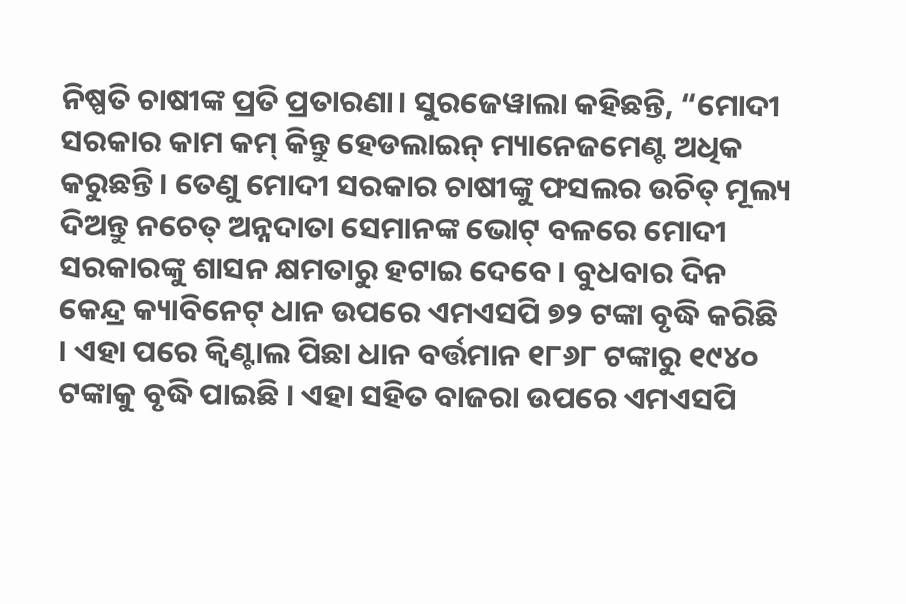ନିଷ୍ପତି ଚାଷୀଙ୍କ ପ୍ରତି ପ୍ରତାରଣା। ସୁରଜେୱାଲା କହିଛନ୍ତି, “ମୋଦୀ ସରକାର କାମ କମ୍ କିନ୍ତୁ ହେଡଲାଇନ୍ ମ୍ୟାନେଜମେଣ୍ଟ ଅଧିକ କରୁଛନ୍ତି। ତେଣୁ ମୋଦୀ ସରକାର ଚାଷୀଙ୍କୁ ଫସଲର ଉଚିତ୍ ମୂଲ୍ୟ ଦିଅନ୍ତୁ ନଚେତ୍ ଅନ୍ନଦାତା ସେମାନଙ୍କ ଭୋଟ୍ ବଳରେ ମୋଦୀ ସରକାରଙ୍କୁ ଶାସନ କ୍ଷମତାରୁ ହଟାଇ ଦେବେ। ବୁଧବାର ଦିନ କେନ୍ଦ୍ର କ୍ୟାବିନେଟ୍ ଧାନ ଉପରେ ଏମଏସପି ୭୨ ଟଙ୍କା ବୃଦ୍ଧି କରିଛି । ଏହା ପରେ କ୍ୱିଣ୍ଟାଲ ପିଛା ଧାନ ବର୍ତ୍ତମାନ ୧୮୬୮ ଟଙ୍କାରୁ ୧୯୪୦ ଟଙ୍କାକୁ ବୃଦ୍ଧି ପାଇଛି । ଏହା ସହିତ ବାଜରା ଉପରେ ଏମଏସପି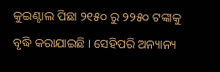କୁଇଣ୍ଟାଲ ପିଛା ୨୧୫୦ ରୁ ୨୨୫୦ ଟଙ୍କାକୁ ବୃଦ୍ଧି କରାଯାଇଛି । ସେହିପରି ଅନ୍ୟାନ୍ୟ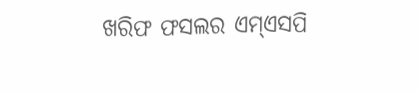ଖରିଫ ଫସଲର ଏମ୍ଏସପି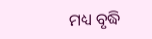ମଧ୍ୟ ବୃଦ୍ଧି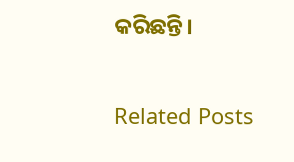କରିଛନ୍ତି।

Related Posts